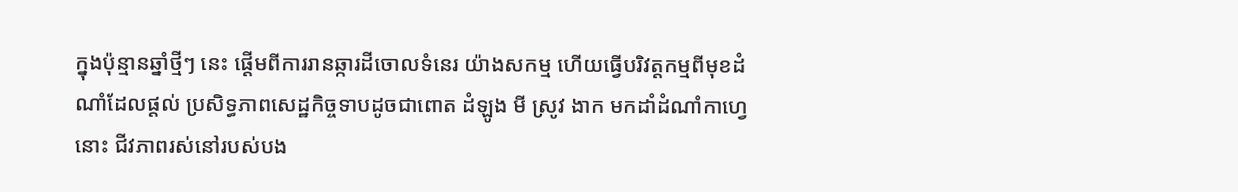ក្នុងប៉ុន្មានឆ្នាំថ្មីៗ នេះ ផ្ដើមពីការរានឆ្ការដីចោលទំនេរ យ៉ាងសកម្ម ហើយធ្វើបរិវត្តកម្មពីមុខដំណាំដែលផ្ដល់ ប្រសិទ្ធភាពសេដ្ឋកិច្ចទាបដូចជាពោត ដំឡូង មី ស្រូវ ងាក មកដាំដំណាំកាហ្វេនោះ ជីវភាពរស់នៅរបស់បង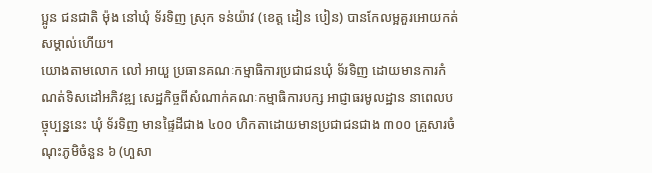ប្អូន ជនជាតិ ម៉ុង នៅឃុំ ទ័រទិញ ស្រុក ទន់យ៉ាវ (ខេត្ត ដៀន បៀន) បានកែលម្អគួរអោយកត់សម្គាល់ហើយ។
យោងតាមលោក លៅ អាយួ ប្រធានគណៈកម្មាធិការប្រជាជនឃុំ ទ័រទិញ ដោយមានការកំណត់ទិសដៅអភិវឌ្ឍ សេដ្ឋកិច្ចពីសំណាក់គណៈកម្មាធិការបក្ស អាជ្ញាធរមូលដ្ឋាន នាពេលបច្ចុប្បន្ននេះ ឃុំ ទ័រទិញ មានផ្ទៃដីជាង ៤០០ ហិកតាដោយមានប្រជាជនជាង ៣០០ គ្រួសារចំណុះភូមិចំនួន ៦ (ហួសា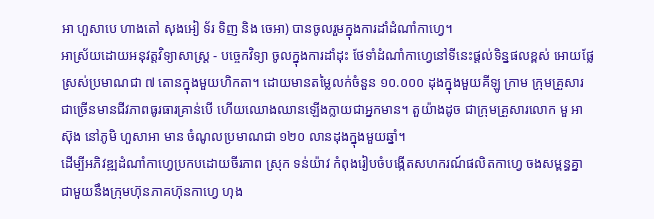អា ហួសាបេ ហាងតៅ សុងអៀ ទ័រ ទិញ និង ចេអា) បានចូលរួមក្នុងការដាំដំណាំកាហ្វេ។
អាស្រ័យដោយអនុវត្តវិទ្យាសាស្ត្រ - បច្ចេកវិទ្យា ចូលក្នុងការដាំដុះ ថែទាំដំណាំកាហ្វេនៅទីនេះផ្តល់ទិន្នផលខ្ពស់ អោយផ្លែស្រស់ប្រមាណជា ៧ តោនក្នុងមួយហិកតា។ ដោយមានតម្លៃលក់ចំនួន ១០.០០០ ដុងក្នុងមួយគីឡូ ក្រាម ក្រុមគ្រួសារជាច្រើនមានជីវភាពធូរធារគ្រាន់បើ ហើយឈោងឈានឡើងក្លាយជាអ្នកមាន។ តួយ៉ាងដូច ជាក្រុមគ្រួសារលោក មួ អាស៊ុង នៅភូមិ ហួសាអា មាន ចំណូលប្រមាណជា ១២០ លានដុងក្នុងមួយឆ្នាំ។
ដើម្បីអភិវឌ្ឍដំណាំកាហ្វេប្រកបដោយចីរភាព ស្រុក ទន់យ៉ាវ កំពុងរៀបចំបង្កើតសហករណ៍ផលិតកាហ្វេ ចងសម្ពន្ធគ្នាជាមួយនឹងក្រុមហ៊ុនភាគហ៊ុនកាហ្វេ ហុង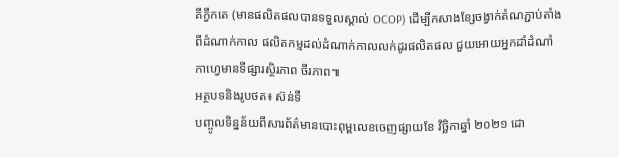គីក្វឹកតេ (មានផលិតផលបានទទួលស្គាល់ OCOP) ដើម្បីកសាងខ្សែចង្វាក់តំណភ្ជាប់តាំងពីដំណាក់កាល ផលិតកម្មដល់ដំណាក់កាលលក់ដូរផលិតផល ជួយអោយអ្នកដាំដំណាំកាហ្វេមានទីផ្សារស្ថិរភាព ចីរភាព៕
អត្ថបទនិងរូបថត៖ ស៊ន់ទឺ
បញ្ចូលទិន្នន័យពីសារព័ត៌មានបោះពុម្ពលេខចេញផ្សាយខែ វិច្ឆិកាឆ្នាំ ២០២១ ដោ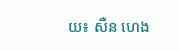យ៖ សឺន ហេង